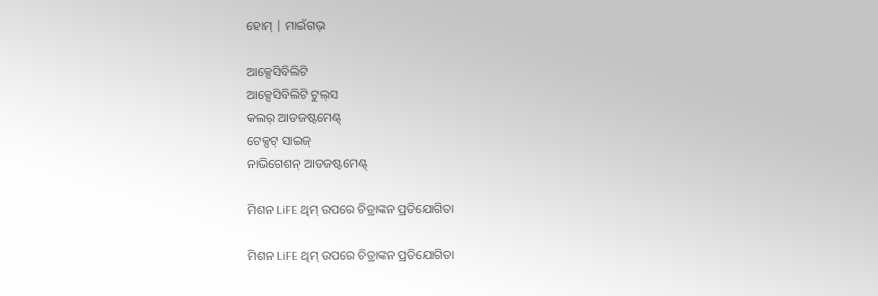ହୋମ୍ | ମାଇଁଗଭ୍

ଆକ୍ସେସିବିଲିଟି
ଆକ୍ସେସିବିଲିଟି ଟୁଲ୍‌ସ
କଲର୍ ଆଡଜଷ୍ଟମେଣ୍ଟ୍
ଟେକ୍ସଟ୍ ସାଇଜ୍
ନାଭିଗେଶନ୍ ଆଡଜଷ୍ଟମେଣ୍ଟ୍

ମିଶନ LiFE ଥିମ୍ ଉପରେ ଚିତ୍ରାଙ୍କନ ପ୍ରତିଯୋଗିତା

ମିଶନ LiFE ଥିମ୍ ଉପରେ ଚିତ୍ରାଙ୍କନ ପ୍ରତିଯୋଗିତା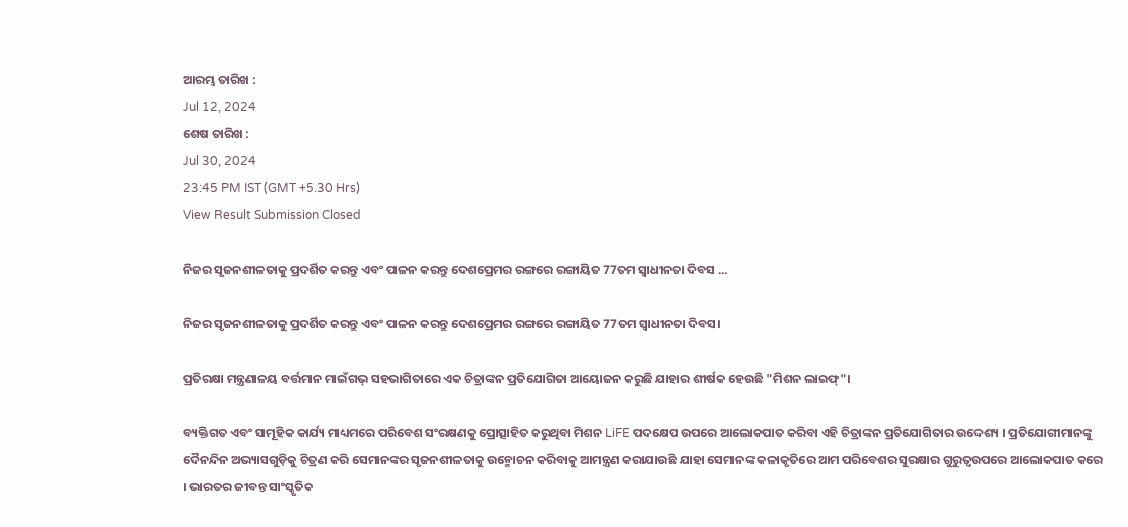ଆରମ୍ଭ ତାରିଖ :
Jul 12, 2024
ଶେଷ ତାରିଖ :
Jul 30, 2024
23:45 PM IST (GMT +5.30 Hrs)
View Result Submission Closed

ନିଜର ସୃଜନଶୀଳତାକୁ ପ୍ରଦର୍ଶିତ କରନ୍ତୁ ଏବଂ ପାଳନ କରନ୍ତୁ ଦେଶପ୍ରେମର ରଙ୍ଗରେ ରଙ୍ଗାୟିତ 77ତମ ସ୍ୱାଧୀନତା ଦିବସ ...

ନିଜର ସୃଜନଶୀଳତାକୁ ପ୍ରଦର୍ଶିତ କରନ୍ତୁ ଏବଂ ପାଳନ କରନ୍ତୁ ଦେଶପ୍ରେମର ରଙ୍ଗରେ ରଙ୍ଗାୟିତ 77ତମ ସ୍ୱାଧୀନତା ଦିବସ।

ପ୍ରତିରକ୍ଷା ମନ୍ତ୍ରଣାଳୟ ବର୍ତ୍ତମାନ ମାଇଁଗଭ୍ ସହଭାଗିତାରେ ଏକ ଚିତ୍ରାଙ୍କନ ପ୍ରତିଯୋଗିତା ଆୟୋଜନ କରୁଛି ଯାହାର ଶୀର୍ଷକ ହେଉଛି "ମିଶନ ଲାଇଫ୍"।

ବ୍ୟକ୍ତିଗତ ଏବଂ ସାମୂହିକ କାର୍ଯ୍ୟ ମାଧ୍ୟମରେ ପରିବେଶ ସଂରକ୍ଷଣକୁ ପ୍ରୋତ୍ସାହିତ କରୁଥିବା ମିଶନ LiFE ପଦକ୍ଷେପ ଉପରେ ଆଲୋକପାତ କରିବା ଏହି ଚିତ୍ରାଙ୍କନ ପ୍ରତିଯୋଗିତାର ଉଦ୍ଦେଶ୍ୟ । ପ୍ରତିଯୋଗୀମାନଙ୍କୁ ଦୈନନ୍ଦିନ ଅଭ୍ୟାସଗୁଡ଼ିକୁ ଚିତ୍ରଣ କରି ସେମାନଙ୍କର ସୃଜନଶୀଳତାକୁ ଉନ୍ମୋଚନ କରିବାକୁ ଆମନ୍ତ୍ରଣ କରାଯାଉଛି ଯାହା ସେମାନଙ୍କ କଳାକୃତିରେ ଆମ ପରିବେଶର ସୁରକ୍ଷାର ଗୁରୁତ୍ୱଉପରେ ଆଲୋକପାତ କରେ । ଭାରତର ଜୀବନ୍ତ ସାଂସ୍କୃତିକ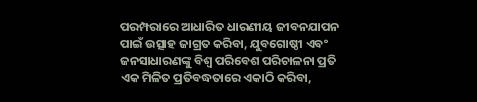ପରମ୍ପରାରେ ଆଧାରିତ ଧାରଣୀୟ ଜୀବନଯାପନ ପାଇଁ ଉତ୍ସାହ ଜାଗ୍ରତ କରିବା, ଯୁବଗୋଷ୍ଠୀ ଏବଂ ଜନସାଧାରଣଙ୍କୁ ବିଶ୍ୱ ପରିବେଶ ପରିଚାଳନା ପ୍ରତି ଏକ ମିଳିତ ପ୍ରତିବଦ୍ଧତାରେ ଏକାଠି କରିବା,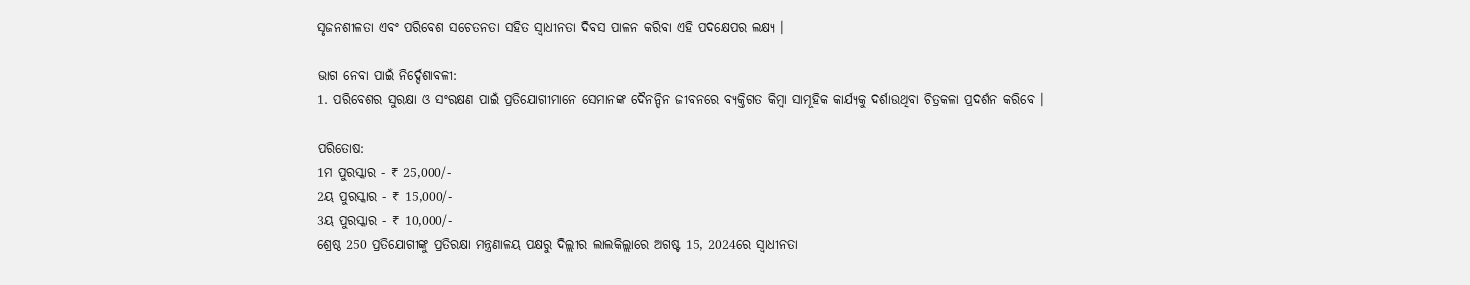ସୃଜନଶୀଳତା ଏବଂ ପରିବେଶ ସଚେତନତା ସହିତ ସ୍ୱାଧୀନତା ଦିବସ ପାଳନ କରିବା ଏହି ପଦକ୍ଷେପର ଲକ୍ଷ୍ୟ ।

ଭାଗ ନେବା ପାଇଁ ନିର୍ଦ୍ଦେଶାବଳୀ:
1. ପରିବେଶର ସୁରକ୍ଷା ଓ ସଂରକ୍ଷଣ ପାଇଁ ପ୍ରତିଯୋଗୀମାନେ ସେମାନଙ୍କ ଦୈନନ୍ଦିନ ଜୀବନରେ ବ୍ୟକ୍ତିଗତ କିମ୍ବା ସାମୂହିକ କାର୍ଯ୍ୟକୁ ଦର୍ଶାଉଥିବା ଚିତ୍ରକଳା ପ୍ରଦର୍ଶନ କରିବେ ।

ପରିତୋଷ:
1ମ ପୁରସ୍କାର - ₹ 25,000/-
2ୟ ପୁରସ୍କାର - ₹ 15,000/-
3ୟ ପୁରସ୍କାର - ₹ 10,000/-
ଶ୍ରେଷ୍ଠ 250 ପ୍ରତିଯୋଗୀଙ୍କୁ ପ୍ରତିରକ୍ଷା ମନ୍ତ୍ରଣାଳୟ ପକ୍ଷରୁ ଦିଲ୍ଲୀର ଲାଲକିଲ୍ଲାରେ ଅଗଷ୍ଟ 15, 2024ରେ ସ୍ୱାଧୀନତା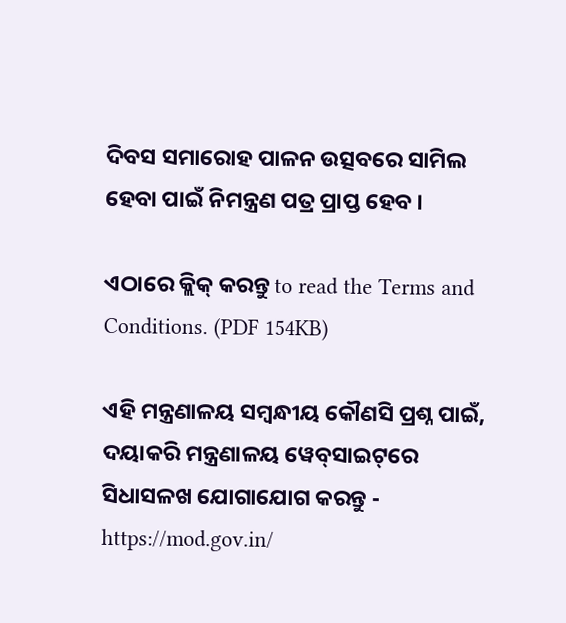ଦିବସ ସମାରୋହ ପାଳନ ଉତ୍ସବରେ ସାମିଲ ହେବା ପାଇଁ ନିମନ୍ତ୍ରଣ ପତ୍ର ପ୍ରାପ୍ତ ହେବ ।

ଏଠାରେ କ୍ଲିକ୍ କରନ୍ତୁ to read the Terms and Conditions. (PDF 154KB)

ଏହି ମନ୍ତ୍ରଣାଳୟ ସମ୍ବନ୍ଧୀୟ କୌଣସି ପ୍ରଶ୍ନ ପାଇଁ, ଦୟାକରି ମନ୍ତ୍ରଣାଳୟ ୱେବ୍‌ସାଇଟ୍‌ରେ ସିଧାସଳଖ ଯୋଗାଯୋଗ କରନ୍ତୁ - https://mod.gov.in/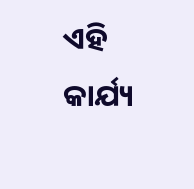ଏହି କାର୍ଯ୍ୟ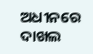ଅଧୀନରେ ଦାଖଲ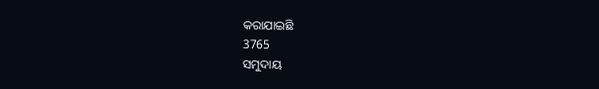କରାଯାଇଛି
3765
ସମୁଦାୟ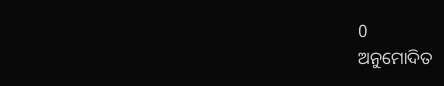0
ଅନୁମୋଦିତ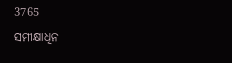3765
ସମୀକ୍ଷାଧିନ